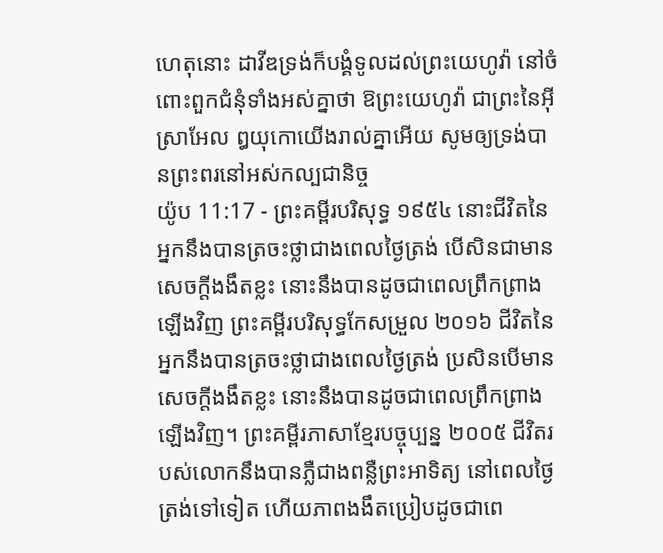ហេតុនោះ ដាវីឌទ្រង់ក៏បង្គំទូលដល់ព្រះយេហូវ៉ា នៅចំពោះពួកជំនុំទាំងអស់គ្នាថា ឱព្រះយេហូវ៉ា ជាព្រះនៃអ៊ីស្រាអែល ឰយុកោយើងរាល់គ្នាអើយ សូមឲ្យទ្រង់បានព្រះពរនៅអស់កល្បជានិច្ច
យ៉ូប 11:17 - ព្រះគម្ពីរបរិសុទ្ធ ១៩៥៤ នោះជីវិតនៃអ្នកនឹងបានត្រចះថ្លាជាងពេលថ្ងៃត្រង់ បើសិនជាមានសេចក្ដីងងឹតខ្លះ នោះនឹងបានដូចជាពេលព្រឹកព្រាងឡើងវិញ ព្រះគម្ពីរបរិសុទ្ធកែសម្រួល ២០១៦ ជីវិតនៃអ្នកនឹងបានត្រចះថ្លាជាងពេលថ្ងៃត្រង់ ប្រសិនបើមានសេចក្ដីងងឹតខ្លះ នោះនឹងបានដូចជាពេលព្រឹកព្រាងឡើងវិញ។ ព្រះគម្ពីរភាសាខ្មែរបច្ចុប្បន្ន ២០០៥ ជីវិតរបស់លោកនឹងបានភ្លឺជាងពន្លឺព្រះអាទិត្យ នៅពេលថ្ងៃត្រង់ទៅទៀត ហើយភាពងងឹតប្រៀបដូចជាពេ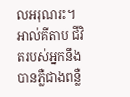លអរុណរះ។ អាល់គីតាប ជីវិតរបស់អ្នកនឹងបានភ្លឺជាងពន្លឺ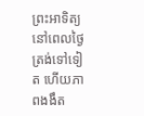ព្រះអាទិត្យ នៅពេលថ្ងៃត្រង់ទៅទៀត ហើយភាពងងឹត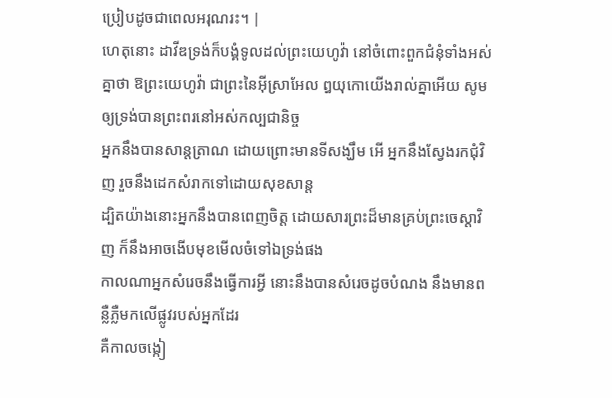ប្រៀបដូចជាពេលអរុណរះ។ |
ហេតុនោះ ដាវីឌទ្រង់ក៏បង្គំទូលដល់ព្រះយេហូវ៉ា នៅចំពោះពួកជំនុំទាំងអស់គ្នាថា ឱព្រះយេហូវ៉ា ជាព្រះនៃអ៊ីស្រាអែល ឰយុកោយើងរាល់គ្នាអើយ សូមឲ្យទ្រង់បានព្រះពរនៅអស់កល្បជានិច្ច
អ្នកនឹងបានសាន្តត្រាណ ដោយព្រោះមានទីសង្ឃឹម អើ អ្នកនឹងស្វែងរកជុំវិញ រួចនឹងដេកសំរាកទៅដោយសុខសាន្ត
ដ្បិតយ៉ាងនោះអ្នកនឹងបានពេញចិត្ត ដោយសារព្រះដ៏មានគ្រប់ព្រះចេស្តាវិញ ក៏នឹងអាចងើបមុខមើលចំទៅឯទ្រង់ផង
កាលណាអ្នកសំរេចនឹងធ្វើការអ្វី នោះនឹងបានសំរេចដូចបំណង នឹងមានពន្លឺភ្លឺមកលើផ្លូវរបស់អ្នកដែរ
គឺកាលចង្កៀ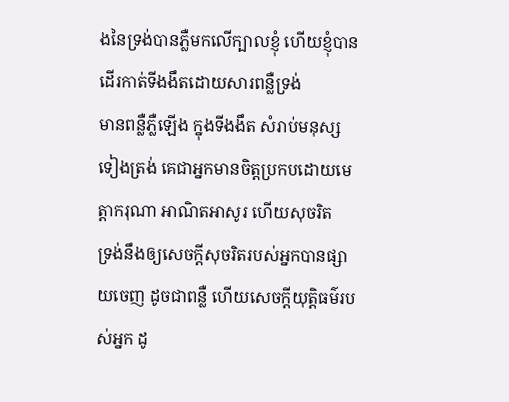ងនៃទ្រង់បានភ្លឺមកលើក្បាលខ្ញុំ ហើយខ្ញុំបានដើរកាត់ទីងងឹតដោយសារពន្លឺទ្រង់
មានពន្លឺភ្លឺឡើង ក្នុងទីងងឹត សំរាប់មនុស្សទៀងត្រង់ គេជាអ្នកមានចិត្តប្រកបដោយមេត្តាករុណា អាណិតអាសូរ ហើយសុចរិត
ទ្រង់នឹងឲ្យសេចក្ដីសុចរិតរបស់អ្នកបានផ្សាយចេញ ដូចជាពន្លឺ ហើយសេចក្ដីយុត្តិធម៌របស់អ្នក ដូ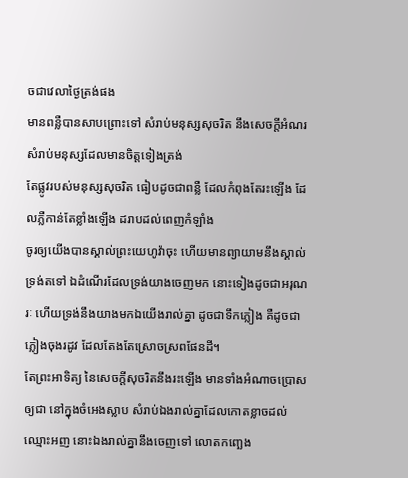ចជាវេលាថ្ងៃត្រង់ផង
មានពន្លឺបានសាបព្រោះទៅ សំរាប់មនុស្សសុចរិត នឹងសេចក្ដីអំណរ សំរាប់មនុស្សដែលមានចិត្តទៀងត្រង់
តែផ្លូវរបស់មនុស្សសុចរិត ធៀបដូចជាពន្លឺ ដែលកំពុងតែរះឡើង ដែលភ្លឺកាន់តែខ្លាំងឡើង ដរាបដល់ពេញកំឡាំង
ចូរឲ្យយើងបានស្គាល់ព្រះយេហូវ៉ាចុះ ហើយមានព្យាយាមនឹងស្គាល់ទ្រង់តទៅ ឯដំណើរដែលទ្រង់យាងចេញមក នោះទៀងដូចជាអរុណរៈ ហើយទ្រង់នឹងយាងមកឯយើងរាល់គ្នា ដូចជាទឹកភ្លៀង គឺដូចជាភ្លៀងចុងរដូវ ដែលតែងតែស្រោចស្រពផែនដី។
តែព្រះអាទិត្យ នៃសេចក្ដីសុចរិតនឹងរះឡើង មានទាំងអំណាចប្រោសឲ្យជា នៅក្នុងចំអេងស្លាប សំរាប់ឯងរាល់គ្នាដែលកោតខ្លាចដល់ឈ្មោះអញ នោះឯងរាល់គ្នានឹងចេញទៅ លោតកញ្ឆេង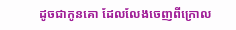ដូចជាកូនគោ ដែលលែងចេញពីក្រោល